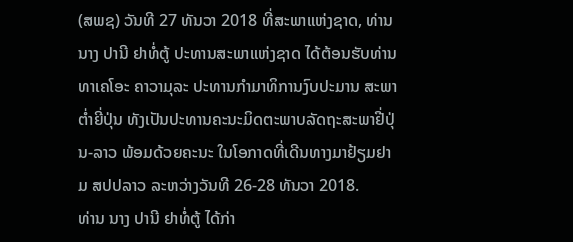(ສພຊ) ວັນທີ 27 ທັນວາ 2018 ທີ່ສະພາແຫ່ງຊາດ, ທ່ານ ນາງ ປານີ ຢາທໍ່ຕູ້ ປະທານສະພາແຫ່ງຊາດ ໄດ້ຕ້ອນຮັບທ່ານ ທາເຄໂອະ ຄາວາມຸລະ ປະທານກໍາມາທິການງົບປະມານ ສະພາຕໍ່າຍີ່ປຸ່ນ ທັງເປັນປະທານຄະນະມິດຕະພາບລັດຖະສະພາຢີ່ປຸ່ນ-ລາວ ພ້ອມດ້ວຍຄະນະ ໃນໂອກາດທີ່ເດີນທາງມາຢ້ຽມຢາມ ສປປລາວ ລະຫວ່າງວັນທີ 26-28 ທັນວາ 2018.
ທ່ານ ນາງ ປານີ ຢາທໍ່ຕູ້ ໄດ້ກ່າ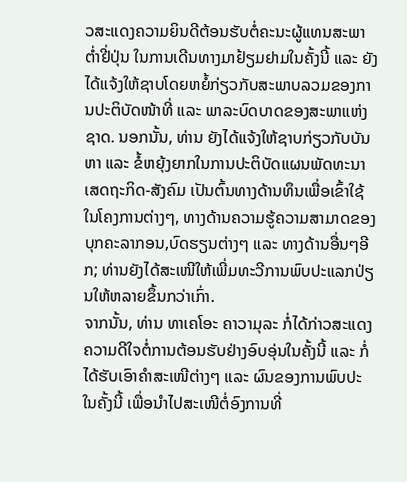ວສະແດງຄວາມຍິນດີຕ້ອນຮັບຕໍ່ຄະນະຜູ້ແທນສະພາຕໍ່າຢີ່ປຸ່ນ ໃນການເດີນທາງມາຢ້ຽມຢາມໃນຄັ້ງນີ້ ແລະ ຍັງໄດ້ແຈ້ງໃຫ້ຊາບໂດຍຫຍໍ້ກ່ຽວກັບສະພາບລວມຂອງການປະຕິບັດໜ້າທີ່ ແລະ ພາລະບົດບາດຂອງສະພາແຫ່ງຊາດ. ນອກນັ້ນ, ທ່ານ ຍັງໄດ້ແຈ້ງໃຫ້ຊາບກ່ຽວກັບບັນຫາ ແລະ ຂໍ້ຫຍຸ້ງຍາກໃນການປະຕິບັດແຜນພັດທະນາເສດຖະກິດ-ສັງຄົມ ເປັນຕົ້ນທາງດ້ານທຶນເພື່ອເຂົ້າໃຊ້ໃນໂຄງການຕ່າງໆ, ທາງດ້ານຄວາມຮູ້ຄວາມສາມາດຂອງບຸກຄະລາກອນ,ບົດຮຽນຕ່າງໆ ແລະ ທາງດ້ານອື່ນໆອີກ; ທ່ານຍັງໄດ້ສະເໜີໃຫ້ເພີ່ມທະວີການພົບປະແລກປ່ຽນໃຫ້ຫລາຍຂຶ້ນກວ່າເກົ່າ.
ຈາກນັ້ນ, ທ່ານ ທາເຄໂອະ ຄາວາມຸລະ ກໍ່ໄດ້ກ່າວສະແດງຄວາມດີໃຈຕໍ່ການຕ້ອນຮັບຢ່າງອົບອຸ່ນໃນຄັ້ງນີ້ ແລະ ກໍ່ໄດ້ຮັບເອົາຄໍາສະເໜີຕ່າງໆ ແລະ ຜົນຂອງການພົບປະໃນຄັ້ງນີ້ ເພື່ອນຳໄປສະເໜີຕໍ່ອົງການທີ່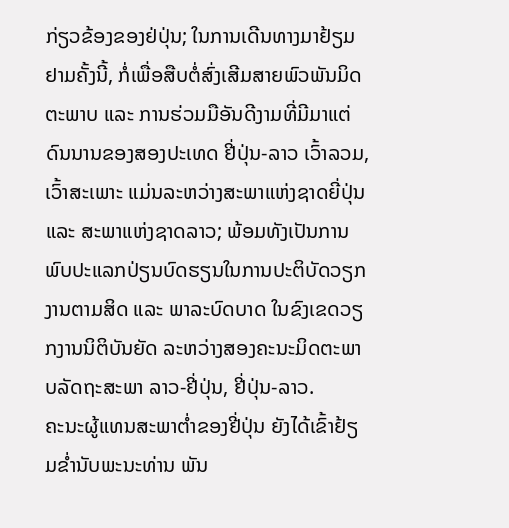ກ່ຽວຂ້ອງຂອງຢ່ປຸ່ນ; ໃນການເດີນທາງມາຢ້ຽມຢາມຄັ້ງນີ້, ກໍ່ເພື່ອສືບຕໍ່ສົ່ງເສີມສາຍພົວພັນມິດຕະພາບ ແລະ ການຮ່ວມມືອັນດີງາມທີ່ມີມາແຕ່ດົນນານຂອງສອງປະເທດ ຢີ່ປຸ່ນ-ລາວ ເວົ້າລວມ, ເວົ້າສະເພາະ ແມ່ນລະຫວ່າງສະພາແຫ່ງຊາດຍີ່ປຸ່ນ ແລະ ສະພາແຫ່ງຊາດລາວ; ພ້ອມທັງເປັນການພົບປະແລກປ່ຽນບົດຮຽນໃນການປະຕິບັດວຽກງານຕາມສິດ ແລະ ພາລະບົດບາດ ໃນຂົງເຂດວຽກງານນິຕິບັນຍັດ ລະຫວ່າງສອງຄະນະມິດຕະພາບລັດຖະສະພາ ລາວ-ຢີ່ປຸ່ນ, ຢີ່ປຸ່ນ-ລາວ.
ຄະນະຜູ້ແທນສະພາຕໍ່າຂອງຢີ່ປຸ່ນ ຍັງໄດ້ເຂົ້າຢ້ຽມຂໍ່ານັບພະນະທ່ານ ພັນ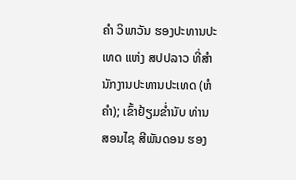ຄໍາ ວິພາວັນ ຮອງປະທານປະເທດ ແຫ່ງ ສປປລາວ ທີ່ສໍານັກງານປະທານປະເທດ (ຫໍຄໍາ); ເຂົ້າຢ້ຽມຂໍ່ານັບ ທ່ານ ສອນໄຊ ສີພັນດອນ ຮອງ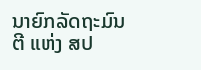ນາຍົກລັດຖະມົນຕີ ແຫ່ງ ສປ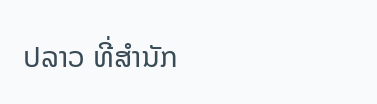ປລາວ ທີ່ສໍານັກ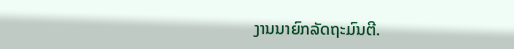ງານນາຍົກລັດຖະມົນຕີ.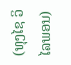(ທຸງໄຊ ວິໄລພອນ)